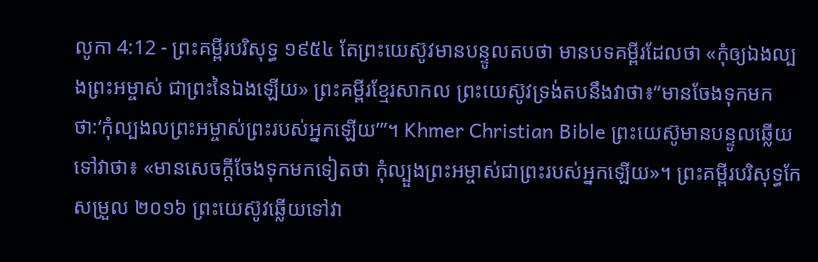លូកា 4:12 - ព្រះគម្ពីរបរិសុទ្ធ ១៩៥៤ តែព្រះយេស៊ូវមានបន្ទូលតបថា មានបទគម្ពីរដែលថា «កុំឲ្យឯងល្បងព្រះអម្ចាស់ ជាព្រះនៃឯងឡើយ» ព្រះគម្ពីរខ្មែរសាកល ព្រះយេស៊ូវទ្រង់តបនឹងវាថា៖“មានចែងទុកមកថា:‘កុំល្បងលព្រះអម្ចាស់ព្រះរបស់អ្នកឡើយ’”។ Khmer Christian Bible ព្រះយេស៊ូមានបន្ទូលឆ្លើយទៅវាថា៖ «មានសេចក្ដីចែងទុកមកទៀតថា កុំល្បួងព្រះអម្ចាស់ជាព្រះរបស់អ្នកឡើយ»។ ព្រះគម្ពីរបរិសុទ្ធកែសម្រួល ២០១៦ ព្រះយេស៊ូវឆ្លើយទៅវា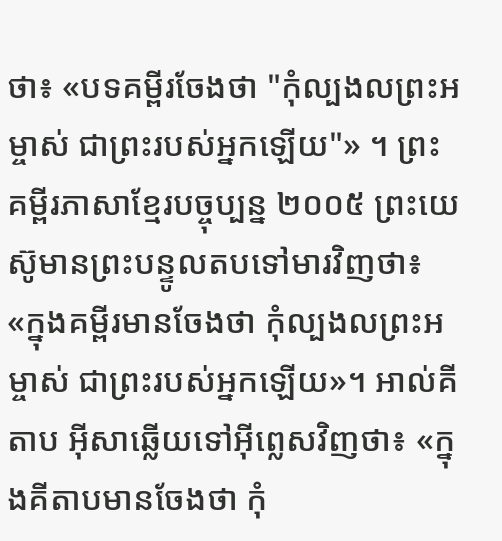ថា៖ «បទគម្ពីរចែងថា "កុំល្បងលព្រះអម្ចាស់ ជាព្រះរបស់អ្នកឡើយ"» ។ ព្រះគម្ពីរភាសាខ្មែរបច្ចុប្បន្ន ២០០៥ ព្រះយេស៊ូមានព្រះបន្ទូលតបទៅមារវិញថា៖ «ក្នុងគម្ពីរមានចែងថា កុំល្បងលព្រះអម្ចាស់ ជាព្រះរបស់អ្នកឡើយ»។ អាល់គីតាប អ៊ីសាឆ្លើយទៅអ៊ីព្លេសវិញថា៖ «ក្នុងគីតាបមានចែងថា កុំ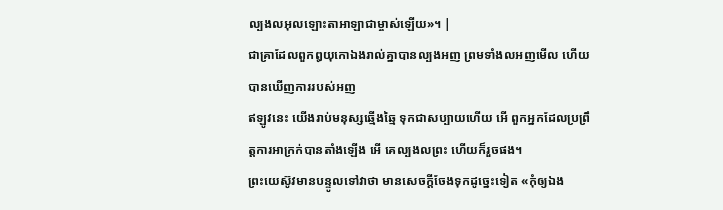ល្បងលអុលឡោះតាអាឡាជាម្ចាស់ឡើយ»។ |
ជាគ្រាដែលពួកឰយុកោឯងរាល់គ្នាបានល្បងអញ ព្រមទាំងលអញមើល ហើយបានឃើញការរបស់អញ
ឥឡូវនេះ យើងរាប់មនុស្សឆ្មើងឆ្មៃ ទុកជាសប្បាយហើយ អើ ពួកអ្នកដែលប្រព្រឹត្តការអាក្រក់បានតាំងឡើង អើ គេល្បងលព្រះ ហើយក៏រួចផង។
ព្រះយេស៊ូវមានបន្ទូលទៅវាថា មានសេចក្ដីចែងទុកដូច្នេះទៀត «កុំឲ្យឯង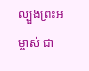ល្បួងព្រះអម្ចាស់ ជា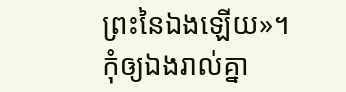ព្រះនៃឯងឡើយ»។
កុំឲ្យឯងរាល់គ្នា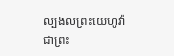ល្បងលព្រះយេហូវ៉ាជាព្រះ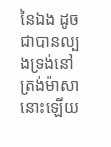នៃឯង ដូចជាបានល្បងទ្រង់នៅត្រង់ម៉ាសានោះឡើយ